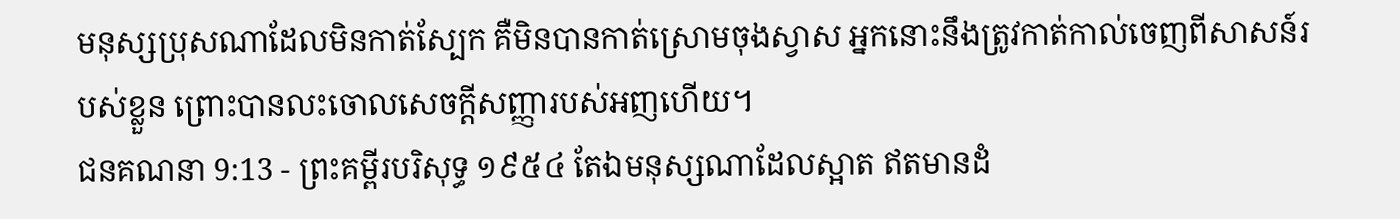មនុស្សប្រុសណាដែលមិនកាត់ស្បែក គឺមិនបានកាត់ស្រោមចុងស្វាស អ្នកនោះនឹងត្រូវកាត់កាល់ចេញពីសាសន៍របស់ខ្លួន ព្រោះបានលះចោលសេចក្ដីសញ្ញារបស់អញហើយ។
ជនគណនា 9:13 - ព្រះគម្ពីរបរិសុទ្ធ ១៩៥៤ តែឯមនុស្សណាដែលស្អាត ឥតមានដំ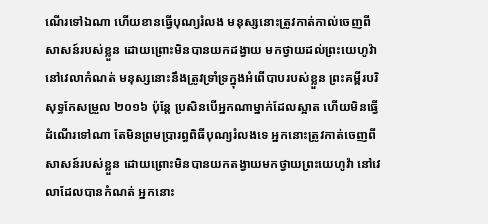ណើរទៅឯណា ហើយខានធ្វើបុណ្យរំលង មនុស្សនោះត្រូវកាត់កាល់ចេញពីសាសន៍របស់ខ្លួន ដោយព្រោះមិនបានយកដង្វាយ មកថ្វាយដល់ព្រះយេហូវ៉ានៅវេលាកំណត់ មនុស្សនោះនឹងត្រូវទ្រាំទ្រក្នុងអំពើបាបរបស់ខ្លួន ព្រះគម្ពីរបរិសុទ្ធកែសម្រួល ២០១៦ ប៉ុន្តែ ប្រសិនបើអ្នកណាម្នាក់ដែលស្អាត ហើយមិនធ្វើដំណើរទៅណា តែមិនព្រមប្រារព្ធពិធីបុណ្យរំលងទេ អ្នកនោះត្រូវកាត់ចេញពីសាសន៍របស់ខ្លួន ដោយព្រោះមិនបានយកតង្វាយមកថ្វាយព្រះយេហូវ៉ា នៅវេលាដែលបានកំណត់ អ្នកនោះ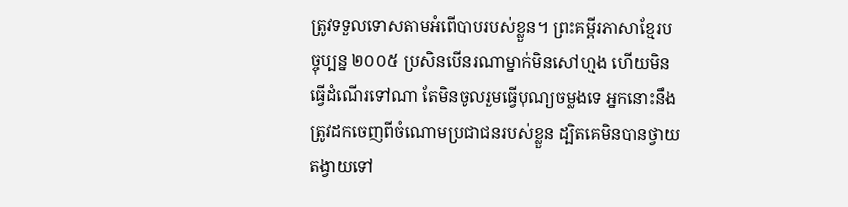ត្រូវទទួលទោសតាមអំពើបាបរបស់ខ្លួន។ ព្រះគម្ពីរភាសាខ្មែរបច្ចុប្បន្ន ២០០៥ ប្រសិនបើនរណាម្នាក់មិនសៅហ្មង ហើយមិនធ្វើដំណើរទៅណា តែមិនចូលរួមធ្វើបុណ្យចម្លងទេ អ្នកនោះនឹងត្រូវដកចេញពីចំណោមប្រជាជនរបស់ខ្លួន ដ្បិតគេមិនបានថ្វាយតង្វាយទៅ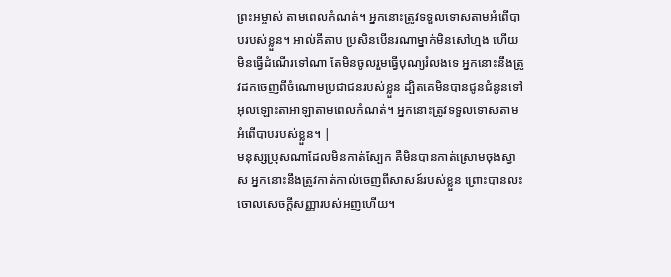ព្រះអម្ចាស់ តាមពេលកំណត់។ អ្នកនោះត្រូវទទួលទោសតាមអំពើបាបរបស់ខ្លួន។ អាល់គីតាប ប្រសិនបើនរណាម្នាក់មិនសៅហ្មង ហើយមិនធ្វើដំណើរទៅណា តែមិនចូលរួមធ្វើបុណ្យរំលងទេ អ្នកនោះនឹងត្រូវដកចេញពីចំណោមប្រជាជនរបស់ខ្លួន ដ្បិតគេមិនបានជូនជំនូនទៅអុលឡោះតាអាឡាតាមពេលកំណត់។ អ្នកនោះត្រូវទទួលទោសតាមអំពើបាបរបស់ខ្លួន។ |
មនុស្សប្រុសណាដែលមិនកាត់ស្បែក គឺមិនបានកាត់ស្រោមចុងស្វាស អ្នកនោះនឹងត្រូវកាត់កាល់ចេញពីសាសន៍របស់ខ្លួន ព្រោះបានលះចោលសេចក្ដីសញ្ញារបស់អញហើយ។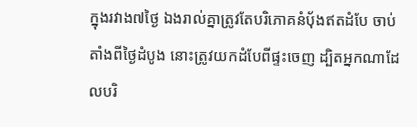ក្នុងរវាង៧ថ្ងៃ ឯងរាល់គ្នាត្រូវតែបរិភោគនំបុ័ងឥតដំបែ ចាប់តាំងពីថ្ងៃដំបូង នោះត្រូវយកដំបែពីផ្ទះចេញ ដ្បិតអ្នកណាដែលបរិ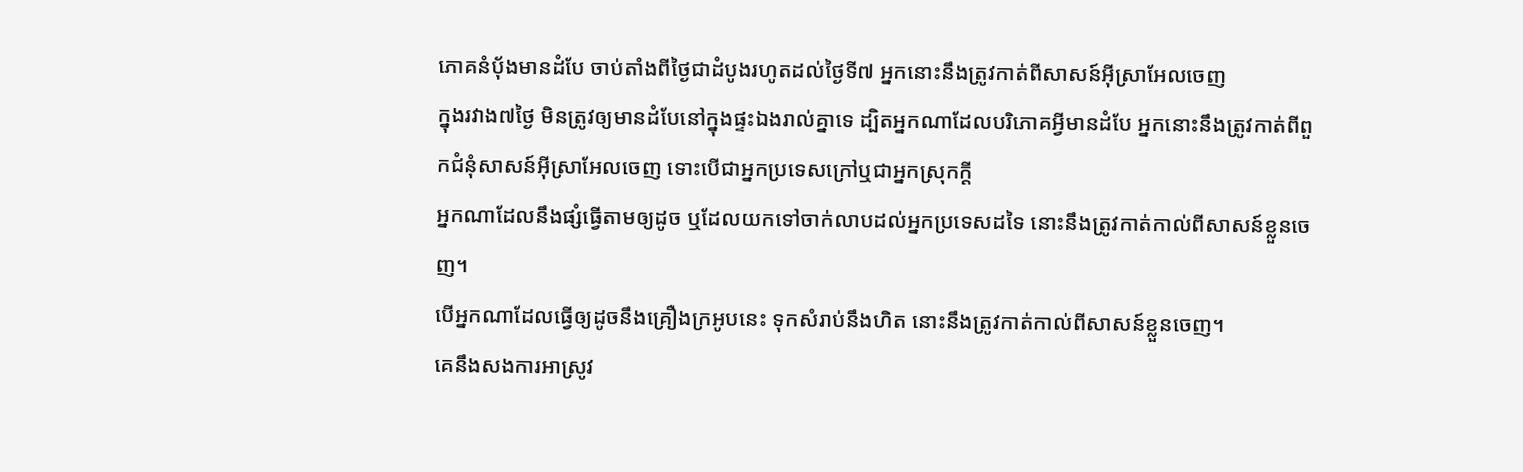ភោគនំបុ័ងមានដំបែ ចាប់តាំងពីថ្ងៃជាដំបូងរហូតដល់ថ្ងៃទី៧ អ្នកនោះនឹងត្រូវកាត់ពីសាសន៍អ៊ីស្រាអែលចេញ
ក្នុងរវាង៧ថ្ងៃ មិនត្រូវឲ្យមានដំបែនៅក្នុងផ្ទះឯងរាល់គ្នាទេ ដ្បិតអ្នកណាដែលបរិភោគអ្វីមានដំបែ អ្នកនោះនឹងត្រូវកាត់ពីពួកជំនុំសាសន៍អ៊ីស្រាអែលចេញ ទោះបើជាអ្នកប្រទេសក្រៅឬជាអ្នកស្រុកក្តី
អ្នកណាដែលនឹងផ្សំធ្វើតាមឲ្យដូច ឬដែលយកទៅចាក់លាបដល់អ្នកប្រទេសដទៃ នោះនឹងត្រូវកាត់កាល់ពីសាសន៍ខ្លួនចេញ។
បើអ្នកណាដែលធ្វើឲ្យដូចនឹងគ្រឿងក្រអូបនេះ ទុកសំរាប់នឹងហិត នោះនឹងត្រូវកាត់កាល់ពីសាសន៍ខ្លួនចេញ។
គេនឹងសងការអាស្រូវ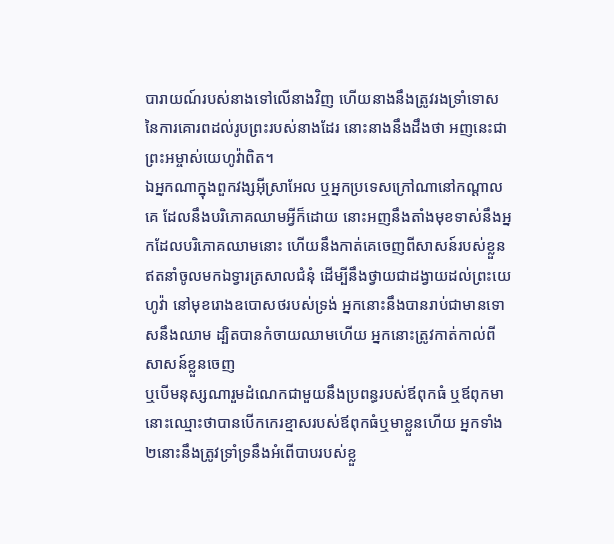បារាយណ៍របស់នាងទៅលើនាងវិញ ហើយនាងនឹងត្រូវរងទ្រាំទោសនៃការគោរពដល់រូបព្រះរបស់នាងដែរ នោះនាងនឹងដឹងថា អញនេះជាព្រះអម្ចាស់យេហូវ៉ាពិត។
ឯអ្នកណាក្នុងពួកវង្សអ៊ីស្រាអែល ឬអ្នកប្រទេសក្រៅណានៅកណ្តាលគេ ដែលនឹងបរិភោគឈាមអ្វីក៏ដោយ នោះអញនឹងតាំងមុខទាស់នឹងអ្នកដែលបរិភោគឈាមនោះ ហើយនឹងកាត់គេចេញពីសាសន៍របស់ខ្លួន
ឥតនាំចូលមកឯទ្វារត្រសាលជំនុំ ដើម្បីនឹងថ្វាយជាដង្វាយដល់ព្រះយេហូវ៉ា នៅមុខរោងឧបោសថរបស់ទ្រង់ អ្នកនោះនឹងបានរាប់ជាមានទោសនឹងឈាម ដ្បិតបានកំចាយឈាមហើយ អ្នកនោះត្រូវកាត់កាល់ពីសាសន៍ខ្លួនចេញ
ឬបើមនុស្សណារួមដំណេកជាមួយនឹងប្រពន្ធរបស់ឪពុកធំ ឬឪពុកមា នោះឈ្មោះថាបានបើកកេរខ្មាសរបស់ឪពុកធំឬមាខ្លួនហើយ អ្នកទាំង២នោះនឹងត្រូវទ្រាំទ្រនឹងអំពើបាបរបស់ខ្លួ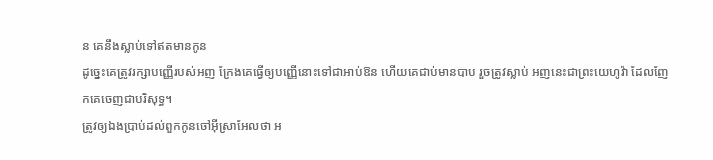ន គេនឹងស្លាប់ទៅឥតមានកូន
ដូច្នេះគេត្រូវរក្សាបញ្ញើរបស់អញ ក្រែងគេធ្វើឲ្យបញ្ញើនោះទៅជាអាប់ឱន ហើយគេជាប់មានបាប រួចត្រូវស្លាប់ អញនេះជាព្រះយេហូវ៉ា ដែលញែកគេចេញជាបរិសុទ្ធ។
ត្រូវឲ្យឯងប្រាប់ដល់ពួកកូនចៅអ៊ីស្រាអែលថា អ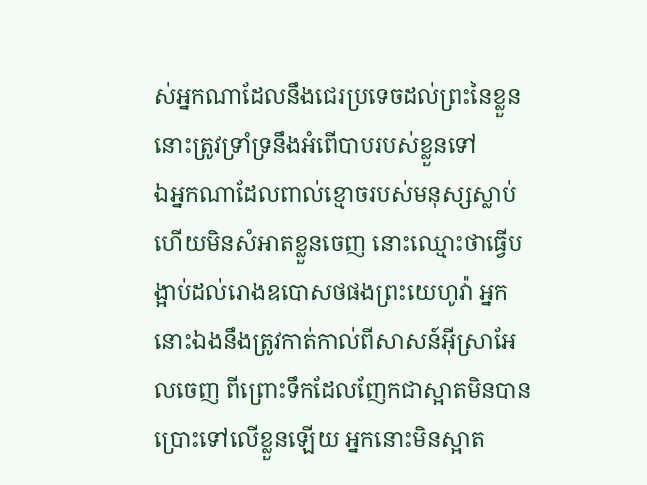ស់អ្នកណាដែលនឹងជេរប្រទេចដល់ព្រះនៃខ្លួន នោះត្រូវទ្រាំទ្រនឹងអំពើបាបរបស់ខ្លួនទៅ
ឯអ្នកណាដែលពាល់ខ្មោចរបស់មនុស្សស្លាប់ ហើយមិនសំអាតខ្លួនចេញ នោះឈ្មោះថាធ្វើបង្អាប់ដល់រោងឧបោសថផងព្រះយេហូវ៉ា អ្នកនោះឯងនឹងត្រូវកាត់កាល់ពីសាសន៍អ៊ីស្រាអែលចេញ ពីព្រោះទឹកដែលញែកជាស្អាតមិនបានប្រោះទៅលើខ្លួនឡើយ អ្នកនោះមិនស្អាត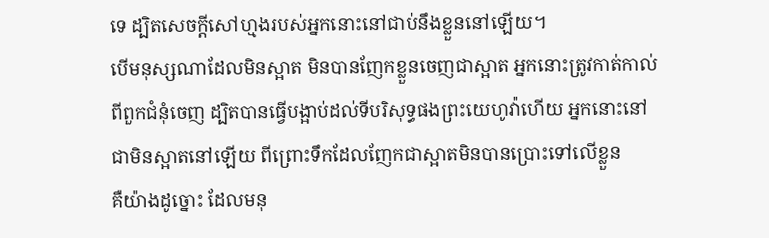ទេ ដ្បិតសេចក្ដីសៅហ្មងរបស់អ្នកនោះនៅជាប់នឹងខ្លួននៅឡើយ។
បើមនុស្សណាដែលមិនស្អាត មិនបានញែកខ្លួនចេញជាស្អាត អ្នកនោះត្រូវកាត់កាល់ពីពួកជំនុំចេញ ដ្បិតបានធ្វើបង្អាប់ដល់ទីបរិសុទ្ធផងព្រះយេហូវ៉ាហើយ អ្នកនោះនៅជាមិនស្អាតនៅឡើយ ពីព្រោះទឹកដែលញែកជាស្អាតមិនបានប្រោះទៅលើខ្លួន
គឺយ៉ាងដូច្នោះ ដែលមនុ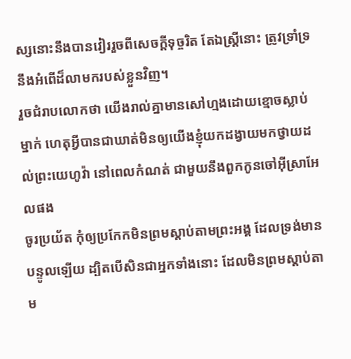ស្សនោះនឹងបានវៀររួចពីសេចក្ដីទុច្ចរិត តែឯស្ត្រីនោះ ត្រូវទ្រាំទ្រនឹងអំពើដ៏លាមករបស់ខ្លួនវិញ។
រួចជំរាបលោកថា យើងរាល់គ្នាមានសៅហ្មងដោយខ្មោចស្លាប់ម្នាក់ ហេតុអ្វីបានជាឃាត់មិនឲ្យយើងខ្ញុំយកដង្វាយមកថ្វាយដល់ព្រះយេហូវ៉ា នៅពេលកំណត់ ជាមួយនឹងពួកកូនចៅអ៊ីស្រាអែលផង
ចូរប្រយ័ត កុំឲ្យប្រកែកមិនព្រមស្តាប់តាមព្រះអង្គ ដែលទ្រង់មានបន្ទូលឡើយ ដ្បិតបើសិនជាអ្នកទាំងនោះ ដែលមិនព្រមស្តាប់តាម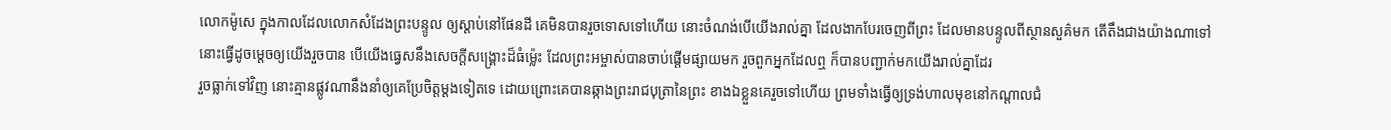លោកម៉ូសេ ក្នុងកាលដែលលោកសំដែងព្រះបន្ទូល ឲ្យស្តាប់នៅផែនដី គេមិនបានរួចទោសទៅហើយ នោះចំណង់បើយើងរាល់គ្នា ដែលងាកបែរចេញពីព្រះ ដែលមានបន្ទូលពីស្ថានសួគ៌មក តើតឹងជាងយ៉ាងណាទៅ
នោះធ្វើដូចម្តេចឲ្យយើងរួចបាន បើយើងធ្វេសនឹងសេចក្ដីសង្គ្រោះដ៏ធំម៉្លេះ ដែលព្រះអម្ចាស់បានចាប់ផ្តើមផ្សាយមក រួចពួកអ្នកដែលឮ ក៏បានបញ្ជាក់មកយើងរាល់គ្នាដែរ
រួចធ្លាក់ទៅវិញ នោះគ្មានផ្លូវណានឹងនាំឲ្យគេប្រែចិត្តម្តងទៀតទេ ដោយព្រោះគេបានឆ្កាងព្រះរាជបុត្រានៃព្រះ ខាងឯខ្លួនគេរួចទៅហើយ ព្រមទាំងធ្វើឲ្យទ្រង់ហាលមុខនៅកណ្តាលជំ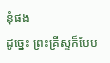នុំផង
ដូច្នេះ ព្រះគ្រីស្ទក៏បែប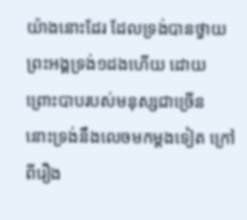យ៉ាងនោះដែរ ដែលទ្រង់បានថ្វាយព្រះអង្គទ្រង់១ដងហើយ ដោយព្រោះបាបរបស់មនុស្សជាច្រើន នោះទ្រង់នឹងលេចមកម្តងទៀត ក្រៅពីរឿង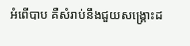អំពើបាប គឺសំរាប់នឹងជួយសង្គ្រោះដ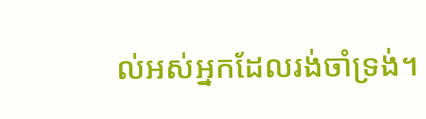ល់អស់អ្នកដែលរង់ចាំទ្រង់។